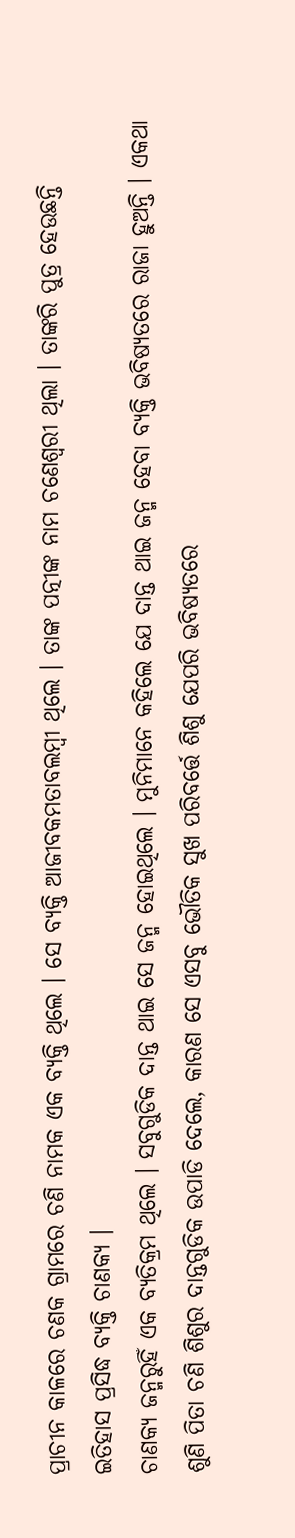ପ୍ରାଚୀନ କାଳରେ ଚଣକ ଗ୍ରାମରେ ଚଣି ନାମକ ଏକ ବ୍ୟକ୍ତି ଥିଲେ । ସେ ବ୍ୟକ୍ତି ଆଜୀବକମତାବଲମ୍ବୀ ଥିଲେ । ତାଙ୍କ ପତ୍ନୀଙ୍କ ନାମ ଚଣେଶ୍ୱରୀ ଥିଲା । ତାଙ୍କରି ପୁତ୍ର ହେଉଛନ୍ତି ଇତିହାସ ପ୍ରସିଦ୍ଧ ବ୍ୟକ୍ତି ଚାଣକ୍ୟ ।
ଚାଣକ୍ୟ ଜନ୍ମରୁହିଁ ଏକ ବ୍ୟତିକ୍ରମ ଥିଲେ । ସବୁଗୁଡିକ ଦାନ୍ତ ଥାଇ ସେ ଜନ୍ମ ହୋଇଥିଲେ । ମୁନିମାନେ କହିଲେ ଯେ ଦାନ୍ତ ଥାଇ ଜନ୍ମ ହେବା ବ୍ୟକ୍ତି ଭବିଷ୍ୟତରେ ରାଜା ହୁଅନ୍ତି । ଏକଥା ଶୁଣି ପିତା ଚଣି ଶିଶୁର ଦାନ୍ତଗୁଡିକ ଉପାଡି ଦେଲେ, କାରଣ ସେ ଏସବୁ ଭୌତିକ ସୁଖ ପରିବର୍ତ୍ତେ ଶିଶୁ ଯେପରି ଭବିଷ୍ୟତରେ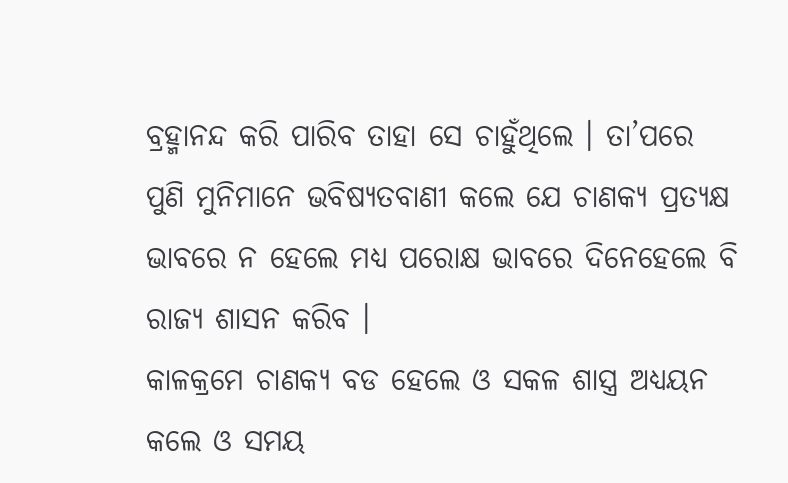ବ୍ରହ୍ମାନନ୍ଦ କରି ପାରିବ ତାହା ସେ ଚାହୁଁଥିଲେ । ତା’ପରେ ପୁଣି ମୁନିମାନେ ଭବିଷ୍ୟତବାଣୀ କଲେ ଯେ ଚାଣକ୍ୟ ପ୍ରତ୍ୟକ୍ଷ ଭାବରେ ନ ହେଲେ ମଧ୍ୟ ପରୋକ୍ଷ ଭାବରେ ଦିନେହେଲେ ବି ରାଜ୍ୟ ଶାସନ କରିବ ।
କାଳକ୍ରମେ ଚାଣକ୍ୟ ବଡ ହେଲେ ଓ ସକଳ ଶାସ୍ତ୍ର ଅଧ୍ୟୟନ କଲେ ଓ ସମୟ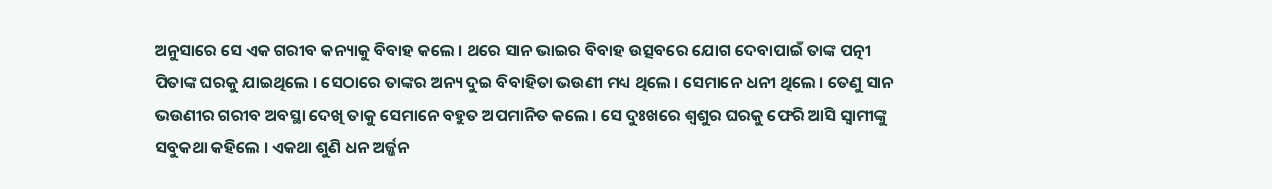ଅନୁସାରେ ସେ ଏକ ଗରୀବ କନ୍ୟାକୁ ବିବାହ କଲେ । ଥରେ ସାନ ଭାଇର ବିବାହ ଉତ୍ସବରେ ଯୋଗ ଦେବାପାଇଁ ତାଙ୍କ ପତ୍ନୀ ପିତାଙ୍କ ଘରକୁ ଯାଇଥିଲେ । ସେଠାରେ ତାଙ୍କର ଅନ୍ୟ ଦୁଇ ବିବାହିତା ଭଉଣୀ ମଧ୍ୟ ଥିଲେ । ସେମାନେ ଧନୀ ଥିଲେ । ତେଣୁ ସାନ ଭଉଣୀର ଗରୀବ ଅବସ୍ଥା ଦେଖି ତାକୁ ସେମାନେ ବହୁତ ଅପମାନିତ କଲେ । ସେ ଦୁଃଖରେ ଶ୍ୱଶୁର ଘରକୁ ଫେରି ଆସି ସ୍ୱାମୀଙ୍କୁ ସବୁକଥା କହିଲେ । ଏକଥା ଶୁଣି ଧନ ଅର୍ଜ୍ଜନ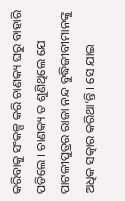କରିବାକୁ ସଂକଳ୍ପ କରି ଚାଣକ୍ୟ ଘରୁ ବାହାରି ପଡିଲେ । ଚାଣକ୍ୟ ତ ଶୁଣିଥିଲେ ଯେ ପାଟଳୀପୁତ୍ରର ରାଜା ନନ୍ଦ ବୁଦ୍ଧିଜୀବୀମାନଙ୍କୁ ଅଧିକ ସତ୍କାର କରିଥା’ନ୍ତି । ସେ ଯାଇ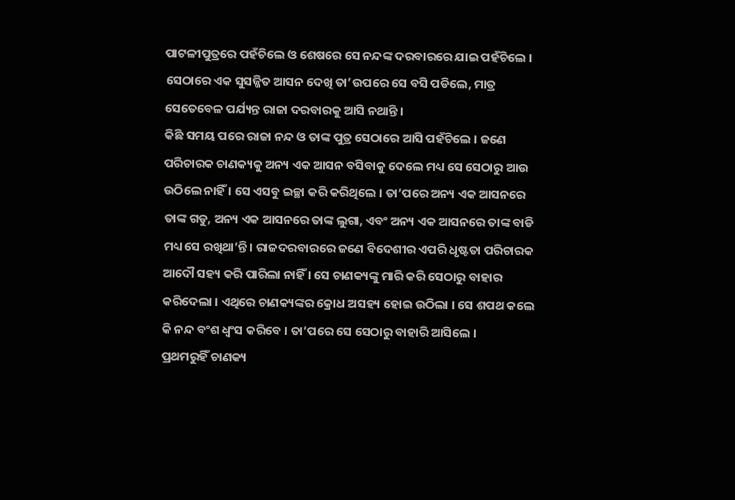ପାଟଳୀପୁତ୍ରରେ ପହଁଚିଲେ ଓ ଶେଷରେ ସେ ନନ୍ଦଙ୍କ ଦରବାରରେ ଯାଇ ପହଁଚିଲେ । ସେଠାରେ ଏକ ସୁସଜ୍ଜିତ ଆସନ ଦେଖି ତା’ଉପରେ ସେ ବସି ପଡିଲେ, ମାତ୍ର ସେତେବେଳ ପର୍ଯ୍ୟନ୍ତ ରାଜା ଦରବାରକୁ ଆସି ନଥାନ୍ତି ।
କିଛି ସମୟ ପରେ ରାଜା ନନ୍ଦ ଓ ତାଙ୍କ ପୁତ୍ର ସେଠାରେ ଆସି ପହଁଚିଲେ । ଜଣେ ପରିଚାରକ ଚାଣକ୍ୟକୁ ଅନ୍ୟ ଏକ ଆସନ ବସିବାକୁ ଦେଲେ ମଧ୍ୟ ସେ ସେଠାରୁ ଆଉ ଉଠିଲେ ନାହିଁ । ସେ ଏସବୁ ଇଚ୍ଛା କରି କରିଥିଲେ । ତା’ପରେ ଅନ୍ୟ ଏକ ଆସନରେ ତାଙ୍କ ଗଡୁ, ଅନ୍ୟ ଏକ ଆସନରେ ତାଙ୍କ ଲୁଗା, ଏବଂ ଅନ୍ୟ ଏକ ଆସନରେ ତାଙ୍କ ବାଡି ମଧ୍ୟ ସେ ରଖିଥା’ନ୍ତି । ରାଜଦରବାରରେ ଜଣେ ବିଦେଶୀର ଏପରି ଧୃଷ୍ଟତା ପରିଚାରକ ଆଦୌ ସହ୍ୟ କରି ପାରିଲା ନାହିଁ । ସେ ଚାଣକ୍ୟଙ୍କୁ ମାରି କରି ସେଠାରୁ ବାହାର କରିଦେଲା । ଏଥିରେ ଚାଣକ୍ୟଙ୍କର କ୍ରୋଧ ଅସହ୍ୟ ହୋଇ ଉଠିଲା । ସେ ଶପଥ କଲେ କି ନନ୍ଦ ବଂଶ ଧ୍ୱଂସ କରିବେ । ତା’ପରେ ସେ ସେଠାରୁ ବାହାରି ଆସିଲେ ।
ପ୍ରଥମରୁହିଁ ଚାଣକ୍ୟ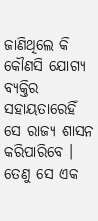ଜାଣିଥିଲେ କି କୌଣସି ଯୋଗ୍ୟ ବ୍ୟକ୍ତିର ସହାୟତାରେହିଁ ସେ ରାଜ୍ୟ ଶାସନ କରିପାରିବେ । ତେଣୁ ସେ ଏକ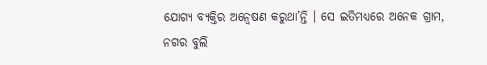ଯୋଗ୍ୟ ବ୍ୟକ୍ତିର ଅନ୍ୱେଷଣ କରୁଥା’ନ୍ତି । ସେ ଇତିମଧ୍ୟରେ ଅନେକ ଗ୍ରାମ, ନଗର ବୁଲି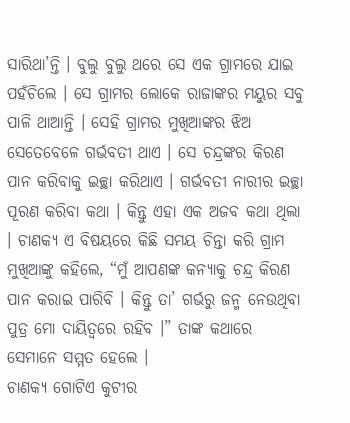ସାରିଥା’ନ୍ତି । ବୁଲୁ ବୁଲୁ ଥରେ ସେ ଏକ ଗ୍ରାମରେ ଯାଇ ପହଁଚିଲେ । ସେ ଗ୍ରାମର ଲୋକେ ରାଜାଙ୍କର ମୟୁର ସବୁ ପାଳି ଥାଆନ୍ତି । ସେହି ଗ୍ରାମର ମୁଖିଆଙ୍କର ଝିଅ ସେତେବେଳେ ଗର୍ଭବତୀ ଥାଏ । ସେ ଚନ୍ଦ୍ରଙ୍କର କିରଣ ପାନ କରିବାକୁ ଇଚ୍ଛା କରିଥାଏ । ଗର୍ଭବତୀ ନାରୀର ଇଚ୍ଛା ପୂରଣ କରିବା କଥା । କିନ୍ତୁ ଏହା ଏକ ଅଜବ କଥା ଥିଲା । ଚାଣକ୍ୟ ଏ ବିଷୟରେ କିଛି ସମୟ ଚିନ୍ତା କରି ଗ୍ରାମ ମୁଖିଆଙ୍କୁ କହିଲେ, “ମୁଁ ଆପଣଙ୍କ କନ୍ୟାକୁ ଚନ୍ଦ୍ର କିରଣ ପାନ କରାଇ ପାରିବି । କିନ୍ତୁ ତା’ ଗର୍ଭରୁ ଜନ୍ମ ନେଉଥିବା ପୁତ୍ର ମୋ ଦାୟିତ୍ୱରେ ରହିବ ।” ତାଙ୍କ କଥାରେ ସେମାନେ ସମ୍ମତ ହେଲେ ।
ଚାଣକ୍ୟ ଗୋଟିଏ କୁଟୀର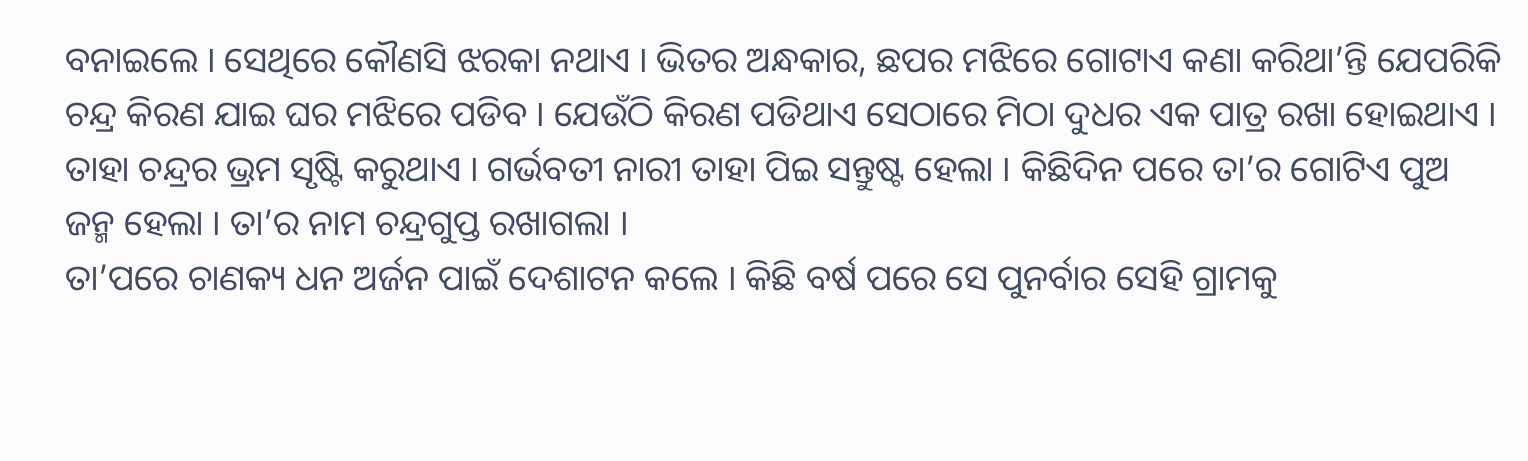ବନାଇଲେ । ସେଥିରେ କୌଣସି ଝରକା ନଥାଏ । ଭିତର ଅନ୍ଧକାର, ଛପର ମଝିରେ ଗୋଟାଏ କଣା କରିଥା’ନ୍ତି ଯେପରିକି ଚନ୍ଦ୍ର କିରଣ ଯାଇ ଘର ମଝିରେ ପଡିବ । ଯେଉଁଠି କିରଣ ପଡିଥାଏ ସେଠାରେ ମିଠା ଦୁଧର ଏକ ପାତ୍ର ରଖା ହୋଇଥାଏ । ତାହା ଚନ୍ଦ୍ରର ଭ୍ରମ ସୃଷ୍ଟି କରୁଥାଏ । ଗର୍ଭବତୀ ନାରୀ ତାହା ପିଇ ସନ୍ତୁଷ୍ଟ ହେଲା । କିଛିଦିନ ପରେ ତା’ର ଗୋଟିଏ ପୁଅ ଜନ୍ମ ହେଲା । ତା’ର ନାମ ଚନ୍ଦ୍ରଗୁପ୍ତ ରଖାଗଲା ।
ତା’ପରେ ଚାଣକ୍ୟ ଧନ ଅର୍ଜନ ପାଇଁ ଦେଶାଟନ କଲେ । କିଛି ବର୍ଷ ପରେ ସେ ପୁନର୍ବାର ସେହି ଗ୍ରାମକୁ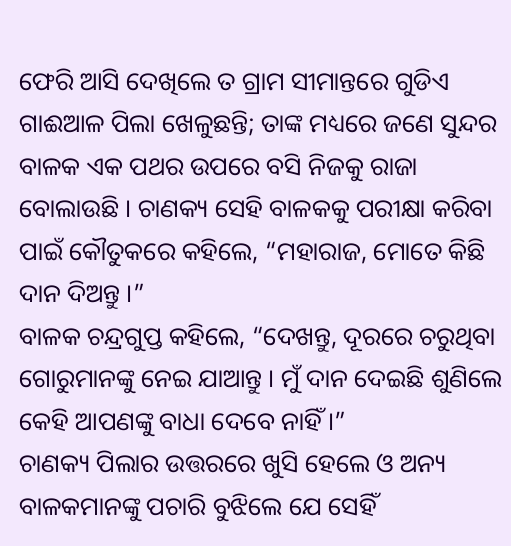ଫେରି ଆସି ଦେଖିଲେ ତ ଗ୍ରାମ ସୀମାନ୍ତରେ ଗୁଡିଏ ଗାଈଆଳ ପିଲା ଖେଳୁଛନ୍ତି; ତାଙ୍କ ମଧ୍ୟରେ ଜଣେ ସୁନ୍ଦର ବାଳକ ଏକ ପଥର ଉପରେ ବସି ନିଜକୁ ରାଜା ବୋଲାଉଛି । ଚାଣକ୍ୟ ସେହି ବାଳକକୁ ପରୀକ୍ଷା କରିବା ପାଇଁ କୌତୁକରେ କହିଲେ, “ମହାରାଜ, ମୋତେ କିଛି ଦାନ ଦିଅନ୍ତୁ ।”
ବାଳକ ଚନ୍ଦ୍ରଗୁପ୍ତ କହିଲେ, “ଦେଖନ୍ତୁ, ଦୂରରେ ଚରୁଥିବା ଗୋରୁମାନଙ୍କୁ ନେଇ ଯାଆନ୍ତୁ । ମୁଁ ଦାନ ଦେଇଛି ଶୁଣିଲେ କେହି ଆପଣଙ୍କୁ ବାଧା ଦେବେ ନାହିଁ ।”
ଚାଣକ୍ୟ ପିଲାର ଉତ୍ତରରେ ଖୁସି ହେଲେ ଓ ଅନ୍ୟ ବାଳକମାନଙ୍କୁ ପଚାରି ବୁଝିଲେ ଯେ ସେହିଁ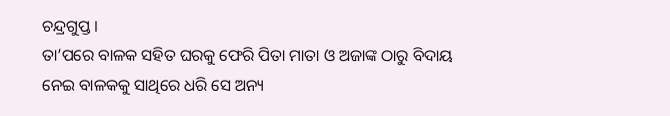ଚନ୍ଦ୍ରଗୁପ୍ତ ।
ତା’ପରେ ବାଳକ ସହିତ ଘରକୁ ଫେରି ପିତା ମାତା ଓ ଅଜାଙ୍କ ଠାରୁ ବିଦାୟ ନେଇ ବାଳକକୁ ସାଥିରେ ଧରି ସେ ଅନ୍ୟ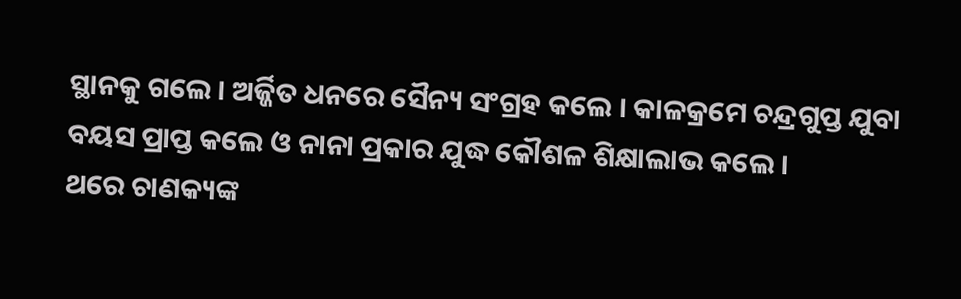ସ୍ଥାନକୁ ଗଲେ । ଅର୍ଜ୍ଜିତ ଧନରେ ସୈନ୍ୟ ସଂଗ୍ରହ କଲେ । କାଳକ୍ରମେ ଚନ୍ଦ୍ରଗୁପ୍ତ ଯୁବା ବୟସ ପ୍ରାପ୍ତ କଲେ ଓ ନାନା ପ୍ରକାର ଯୁଦ୍ଧ କୌଶଳ ଶିକ୍ଷାଲାଭ କଲେ ।
ଥରେ ଚାଣକ୍ୟଙ୍କ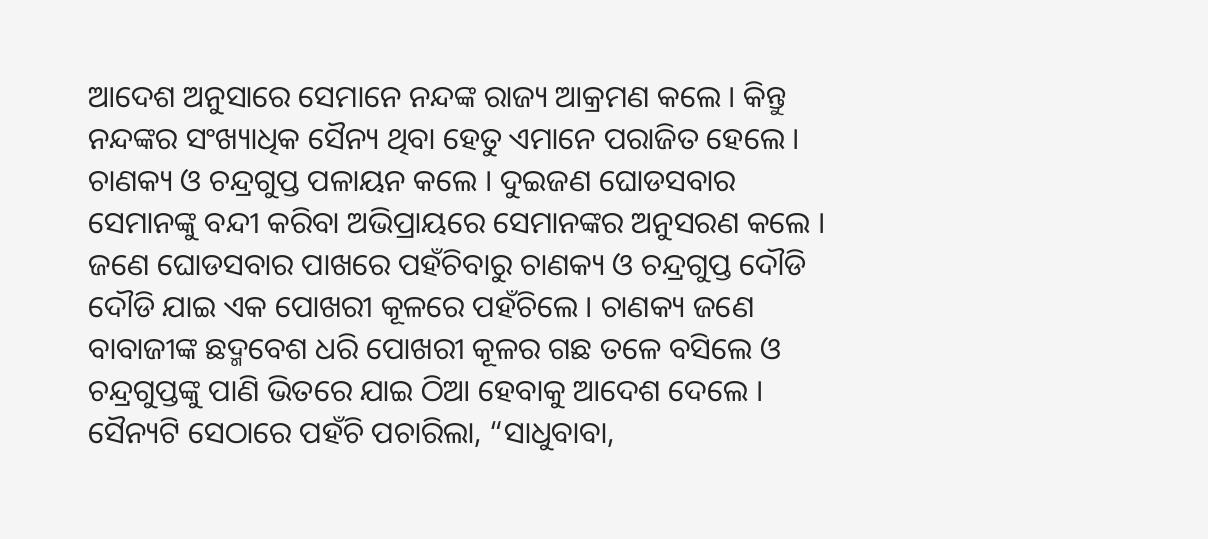ଆଦେଶ ଅନୁସାରେ ସେମାନେ ନନ୍ଦଙ୍କ ରାଜ୍ୟ ଆକ୍ରମଣ କଲେ । କିନ୍ତୁ ନନ୍ଦଙ୍କର ସଂଖ୍ୟାଧିକ ସୈନ୍ୟ ଥିବା ହେତୁ ଏମାନେ ପରାଜିତ ହେଲେ । ଚାଣକ୍ୟ ଓ ଚନ୍ଦ୍ରଗୁପ୍ତ ପଳାୟନ କଲେ । ଦୁଇଜଣ ଘୋଡସବାର ସେମାନଙ୍କୁ ବନ୍ଦୀ କରିବା ଅଭିପ୍ରାୟରେ ସେମାନଙ୍କର ଅନୁସରଣ କଲେ । ଜଣେ ଘୋଡସବାର ପାଖରେ ପହଁଚିବାରୁ ଚାଣକ୍ୟ ଓ ଚନ୍ଦ୍ରଗୁପ୍ତ ଦୌଡି ଦୌଡି ଯାଇ ଏକ ପୋଖରୀ କୂଳରେ ପହଁଚିଲେ । ଚାଣକ୍ୟ ଜଣେ ବାବାଜୀଙ୍କ ଛଦ୍ମବେଶ ଧରି ପୋଖରୀ କୂଳର ଗଛ ତଳେ ବସିଲେ ଓ ଚନ୍ଦ୍ରଗୁପ୍ତଙ୍କୁ ପାଣି ଭିତରେ ଯାଇ ଠିଆ ହେବାକୁ ଆଦେଶ ଦେଲେ । ସୈନ୍ୟଟି ସେଠାରେ ପହଁଚି ପଚାରିଲା, “ସାଧୁବାବା,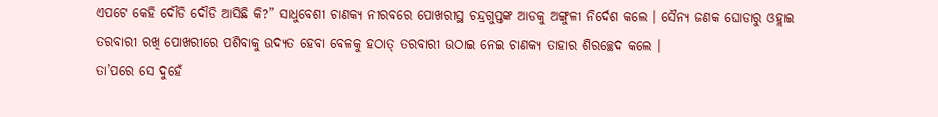ଏପଟେ କେହି ଦୌଡି ଦୌଡି ଆସିଛି କି?” ସାଧୁବେଶୀ ଚାଣକ୍ୟ ନୀରବରେ ପୋଖରୀସ୍ଥ ଚନ୍ଦ୍ରଗୁପ୍ତଙ୍କ ଆଡକୁ ଅଙ୍ଗୁଳୀ ନିର୍ଦେଶ କଲେ । ସୈନ୍ୟ ଜଣକ ଘୋଡାରୁ ଓହ୍ଲାଇ ତରବାରୀ ରଖି ପୋଖରୀରେ ପଶିବାକୁ ଉଦ୍ୟତ ହେବା ବେଳକୁ ହଠାତ୍ ତରବାରୀ ଉଠାଇ ନେଇ ଚାଣକ୍ୟ ତାହାର ଶିରଚ୍ଛେଦ କଲେ ।
ତା’ପରେ ସେ ଦୁହେଁ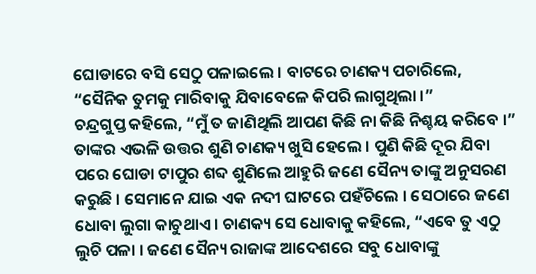ଘୋଡାରେ ବସି ସେଠୁ ପଳାଇଲେ । ବାଟରେ ଚାଣକ୍ୟ ପଚାରିଲେ, “ସୈନିକ ତୁମକୁ ମାରିବାକୁ ଯିବାବେଳେ କିପରି ଲାଗୁଥିଲା ।”
ଚନ୍ଦ୍ରଗୁପ୍ତ କହିଲେ, “ମୁଁ ତ ଜାଣିଥିଲି ଆପଣ କିଛି ନା କିଛି ନିଶ୍ଚୟ କରିବେ ।”
ତାଙ୍କର ଏଭଳି ଉତ୍ତର ଶୁଣି ଚାଣକ୍ୟ ଖୁସି ହେଲେ । ପୁଣି କିଛି ଦୂର ଯିବା ପରେ ଘୋଡା ଟାପୁର ଶବ୍ଦ ଶୁଣିଲେ ଆହୁରି ଜଣେ ସୈନ୍ୟ ତାଙ୍କୁ ଅନୁସରଣ କରୁଛି । ସେମାନେ ଯାଇ ଏକ ନଦୀ ଘାଟରେ ପହଁଚିଲେ । ସେଠାରେ ଜଣେ ଧୋବା ଲୁଗା କାଚୁଥାଏ । ଚାଣକ୍ୟ ସେ ଧୋବାକୁ କହିଲେ, “ଏବେ ତୁ ଏଠୁ ଲୁଚି ପଳା । ଜଣେ ସୈନ୍ୟ ରାଜାଙ୍କ ଆଦେଶରେ ସବୁ ଧୋବାଙ୍କୁ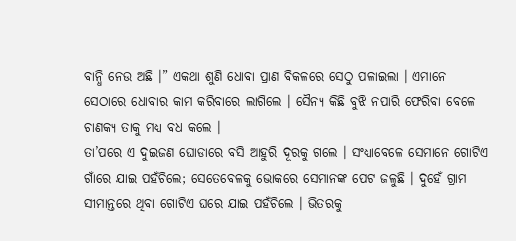ବାନ୍ଧି ନେଉ ଅଛି ।” ଏକଥା ଶୁଣି ଧୋବା ପ୍ରାଣ ବିକଳରେ ସେଠୁ ପଳାଇଲା । ଏମାନେ ସେଠାରେ ଧୋବାର କାମ କରିବାରେ ଲାଗିଲେ । ସୈନ୍ୟ କିଛି ବୁଝି ନପାରି ଫେରିବା ବେଳେ ଚାଣକ୍ୟ ତାକୁ ମଧ୍ୟ ବଧ କଲେ ।
ତା’ପରେ ଏ ଦୁଇଜଣ ଘୋଡାରେ ବସି ଆହୁରି ଦୂରକୁ ଗଲେ । ସଂଧ୍ୟାବେଳେ ସେମାନେ ଗୋଟିଏ ଗାଁରେ ଯାଇ ପହଁଚିଲେ; ସେତେବେଳକୁ ଭୋକରେ ସେମାନଙ୍କ ପେଟ ଜଳୁଛି । ଦୁହେଁ ଗ୍ରାମ ସୀମାନ୍ତରେ ଥିବା ଗୋଟିଏ ଘରେ ଯାଇ ପହଁଚିଲେ । ଭିତରକୁ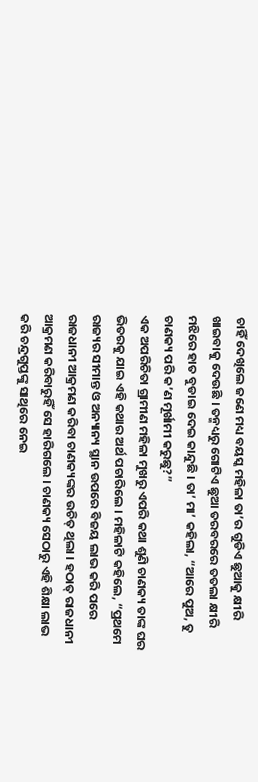ଚାହିଁ ଦେଖିଲେ ଜଣେ ମଧ୍ୟ ବୟସ୍କ ମହିଳା ତା’ର ଗୁଡିଏ ଛୁଆକୁ କ୍ଷୀରି ଖାଇବାକୁ ଦେଉଛି । ତନ୍ମଧ୍ୟରୁ ଗୋଟିଏ ଛୁଆ ତରବରରେ ତତଲା କ୍ଷୀରି ମଝିରେ ହାତ ବୁଡାଇ ଦେଇ କାନ୍ଦୁଛି । ତା’ ମା’ କହିଲା, “ଆରେ ପୁଅ, ତୁ ଚାଣକ୍ୟ ପରି କ’ଣ ମୂର୍ଖାମୀ କରୁଛୁ?”
ଏକ ଅପରିଚିତା ଗ୍ରାମୀଣ ମହିଳା ମୁଖରୁ ଏପରି କଥା ଶୁଣି ଚାଣକ୍ୟ ତାଙ୍କ ଘର ଭିତରକୁ ଯାଇ ଏହି କଥାର ଅର୍ଥ ପଚାରିଲେ । ମହିଳାଟି କହିଲେ, “ପ୍ରଥମେ ରାଜ୍ୟର ସୀମାନ୍ତ ଓ ଅନ୍ୟାନ୍ୟ ସ୍ଥାନ ଉପରେ ବିଜୟ ଲାଭ କରି ପରେ ରାଜଧାନୀ ଆକ୍ରମଣ କରିବା ଚାଣକ୍ୟଙ୍କର ଉଚିତ୍ ଥିଲା । ହଠାତ୍ ରାଜଧାନୀ ଆକ୍ରମଣ କରିବାରୁହିଁ ସେ ହାରିଗଲେ । ଚାଣକ୍ୟ ସେଠାରୁ ଏହି ଶିକ୍ଷା ଲାଭ କରି ଚନ୍ଦ୍ରଗୁପ୍ତଙ୍କୁ ସାଥିରେ ନେଇ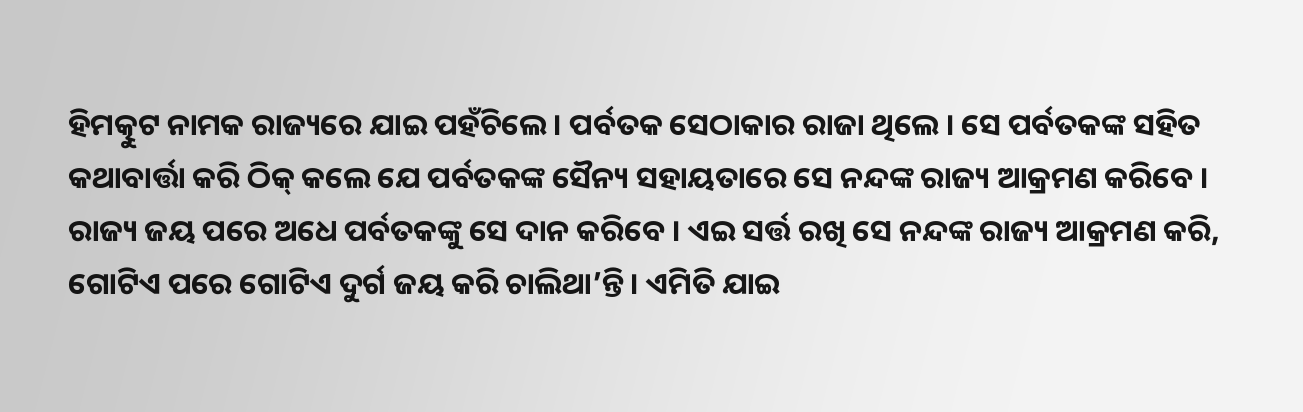ହିମତ୍କୁଟ ନାମକ ରାଜ୍ୟରେ ଯାଇ ପହଁଚିଲେ । ପର୍ବତକ ସେଠାକାର ରାଜା ଥିଲେ । ସେ ପର୍ବତକଙ୍କ ସହିତ କଥାବାର୍ତ୍ତା କରି ଠିକ୍ କଲେ ଯେ ପର୍ବତକଙ୍କ ସୈନ୍ୟ ସହାୟତାରେ ସେ ନନ୍ଦଙ୍କ ରାଜ୍ୟ ଆକ୍ରମଣ କରିବେ । ରାଜ୍ୟ ଜୟ ପରେ ଅଧେ ପର୍ବତକଙ୍କୁ ସେ ଦାନ କରିବେ । ଏଇ ସର୍ତ୍ତ ରଖି ସେ ନନ୍ଦଙ୍କ ରାଜ୍ୟ ଆକ୍ରମଣ କରି, ଗୋଟିଏ ପରେ ଗୋଟିଏ ଦୁର୍ଗ ଜୟ କରି ଚାଲିଥା’ନ୍ତି । ଏମିତି ଯାଇ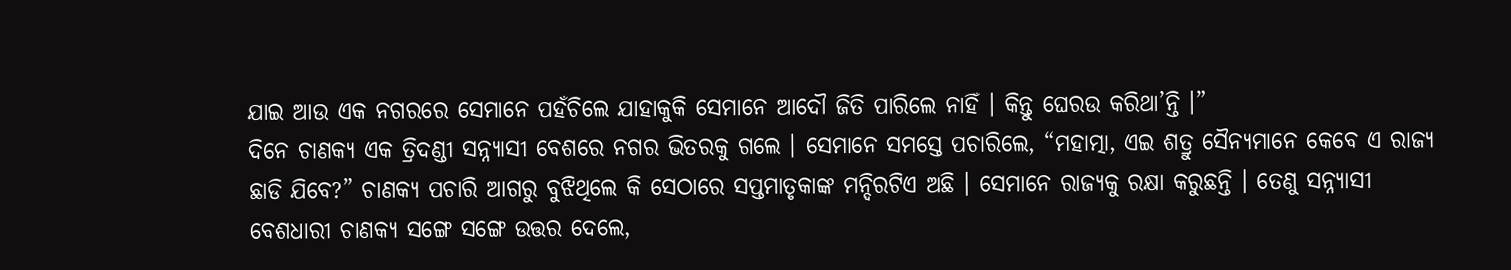ଯାଇ ଆଉ ଏକ ନଗରରେ ସେମାନେ ପହଁଚିଲେ ଯାହାକୁକି ସେମାନେ ଆଦୌ ଜିତି ପାରିଲେ ନାହିଁ । କିନ୍ତୁ ଘେରଉ କରିଥା’ନ୍ତି ।”
ଦିନେ ଚାଣକ୍ୟ ଏକ ତ୍ରିଦଣ୍ଡୀ ସନ୍ନ୍ୟାସୀ ବେଶରେ ନଗର ଭିତରକୁ ଗଲେ । ସେମାନେ ସମସ୍ତେ ପଚାରିଲେ, “ମହାତ୍ମା, ଏଇ ଶତ୍ରୁ ସୈନ୍ୟମାନେ କେବେ ଏ ରାଜ୍ୟ ଛାଡି ଯିବେ?” ଚାଣକ୍ୟ ପଚାରି ଆଗରୁ ବୁଝିଥିଲେ କି ସେଠାରେ ସପ୍ତମାତୃକାଙ୍କ ମନ୍ଦିରଟିଏ ଅଛି । ସେମାନେ ରାଜ୍ୟକୁ ରକ୍ଷା କରୁଛନ୍ତି । ତେଣୁ ସନ୍ନ୍ୟାସୀ ବେଶଧାରୀ ଚାଣକ୍ୟ ସଙ୍ଗେ ସଙ୍ଗେ ଉତ୍ତର ଦେଲେ,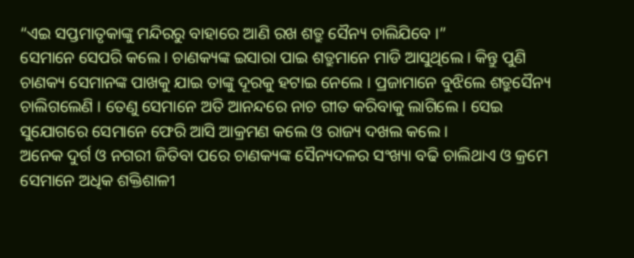“ଏଇ ସପ୍ତମାତୃକାଙ୍କୁ ମନ୍ଦିରରୁ ବାହାରେ ଆଣି ରଖ ଶତ୍ରୁ ସୈନ୍ୟ ଚାଲିଯିବେ ।”
ସେମାନେ ସେପରି କଲେ । ଚାଣକ୍ୟଙ୍କ ଇସାରା ପାଇ ଶତ୍ରୁମାନେ ମାଡି ଆସୁଥିଲେ । କିନ୍ତୁ ପୁଣି ଚାଣକ୍ୟ ସେମାନଙ୍କ ପାଖକୁ ଯାଇ ତାଙ୍କୁ ଦୂରକୁ ହଟାଇ ନେଲେ । ପ୍ରଜାମାନେ ବୁଝିଲେ ଶତ୍ରୁସୈନ୍ୟ ଚାଲିଗଲେଣି । ତେଣୁ ସେମାନେ ଅତି ଆନନ୍ଦରେ ନାଚ ଗୀତ କରିବାକୁ ଲାଗିଲେ । ସେଇ ସୁଯୋଗରେ ସେମାନେ ଫେରି ଆସି ଆକ୍ରମଣ କଲେ ଓ ରାଜ୍ୟ ଦଖଲ କଲେ ।
ଅନେକ ଦୁର୍ଗ ଓ ନଗରୀ ଜିତିବା ପରେ ଚାଣକ୍ୟଙ୍କ ସୈନ୍ୟଦଳର ସଂଖ୍ୟା ବଢି ଚାଲିଥାଏ ଓ କ୍ରମେ ସେମାନେ ଅଧିକ ଶକ୍ତିଶାଳୀ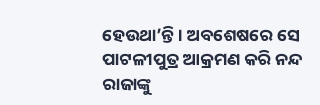ହେଉଥା’ନ୍ତି । ଅବଶେଷରେ ସେ ପାଟଳୀପୁତ୍ର ଆକ୍ରମଣ କରି ନନ୍ଦ ରାଜାଙ୍କୁ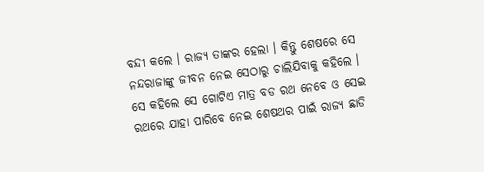ବନ୍ଦୀ କଲେ । ରାଜ୍ୟ ତାଙ୍କର ହେଲା । କିନ୍ତୁ ଶେଷରେ ସେ ନନ୍ଦରାଜାଙ୍କୁ ଜୀବନ ନେଇ ସେଠାରୁ ଚାଲିଯିବାକୁ କହିଲେ । ସେ କହିଲେ ସେ ଗୋଟିଏ ମାତ୍ର ବଡ ରଥ ନେବେ ଓ ସେଇ ରଥରେ ଯାହା ପାରିବେ ନେଇ ଶେଷଥର ପାଇଁ ରାଜ୍ୟ ଛାଡି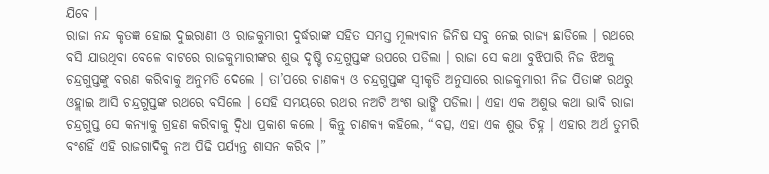ଯିବେ ।
ରାଜା ନନ୍ଦ କୃତଜ୍ଞ ହୋଇ ଦୁଇରାଣୀ ଓ ରାଜକୁମାରୀ ଦୁର୍ଦ୍ଧରାଙ୍କ ସହିତ ସମସ୍ତ ମୂଲ୍ୟବାନ ଜିନିଷ ସବୁ ନେଇ ରାଜ୍ୟ ଛାଡିଲେ । ରଥରେ ବସି ଯାଉଥିବା ବେଳେ ବାଟରେ ରାଜକୁମାରୀଙ୍କର ଶୁଭ ଦୃଷ୍ଟି ଚନ୍ଦ୍ରଗୁପ୍ତଙ୍କ ଉପରେ ପଡିଲା । ରାଜା ସେ କଥା ବୁଝିପାରି ନିଜ ଝିଅକୁ ଚନ୍ଦ୍ରଗୁପ୍ତଙ୍କୁ ବରଣ କରିବାକୁ ଅନୁମତି ଦେଲେ । ତା’ପରେ ଚାଣକ୍ୟ ଓ ଚନ୍ଦ୍ରଗୁପ୍ତଙ୍କ ସ୍ୱୀକୃତି ଅନୁସାରେ ରାଜକୁମାରୀ ନିଜ ପିତାଙ୍କ ରଥରୁ ଓହ୍ଲାଇ ଆସି ଚନ୍ଦ୍ରଗୁପ୍ତଙ୍କ ରଥରେ ବସିଲେ । ସେହି ସମୟରେ ରଥର ନଅଟି ଅଂଶ ଭାଙ୍ଗି ପଡିଲା । ଏହା ଏକ ଅଶୁଭ କଥା ଭାବି ରାଜା ଚନ୍ଦ୍ରଗୁପ୍ତ ସେ କନ୍ୟାକୁ ଗ୍ରହଣ କରିବାକୁ ଦ୍ୱିଧା ପ୍ରକାଶ କଲେ । କିନ୍ତୁ ଚାଣକ୍ୟ କହିଲେ, “ବତ୍ସ, ଏହା ଏକ ଶୁଭ ଚିହ୍ନ । ଏହାର ଅର୍ଥ ତୁମରି ବଂଶହିଁ ଏହି ରାଜଗାଦିକୁ ନଅ ପିଢି ପର୍ଯ୍ୟନ୍ତ ଶାସନ କରିବ ।”